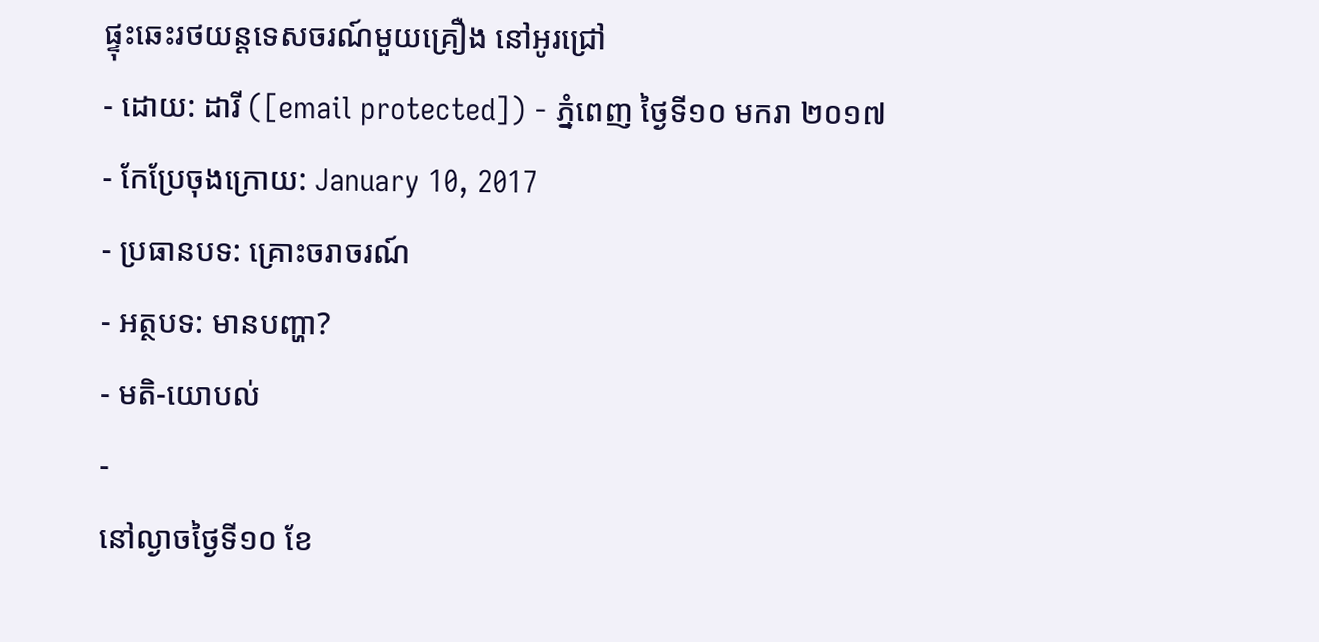ផ្ទុះឆេះរថយន្ដទេសចរណ៍មួយគ្រឿង នៅអូរជ្រៅ
- ដោយ: ដារី ([email protected]) - ភ្នំពេញ ថ្ងៃទី១០ មករា ២០១៧
- កែប្រែចុងក្រោយ: January 10, 2017
- ប្រធានបទ: គ្រោះចរាចរណ៍
- អត្ថបទ: មានបញ្ហា?
- មតិ-យោបល់
-
នៅល្ងាចថ្ងៃទី១០ ខែ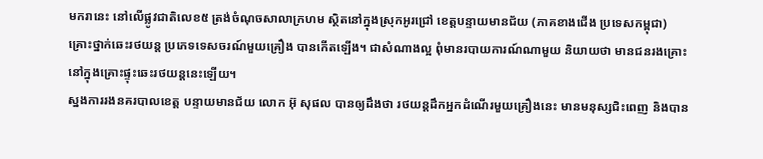មករានេះ នៅលើផ្លូវជាតិលេខ៥ ត្រង់ចំណុចសាលាក្រហម ស្ថិតនៅក្នុងស្រុកអូរជ្រៅ ខេត្តបន្ទាយមានជ័យ (ភាគខាងជើង ប្រទេសកម្ពុជា) គ្រោះថ្នាក់ឆេះរថយន្ដ ប្រភេទទេសចរណ៍មួយគ្រឿង បានកើតឡើង។ ជាសំណាងល្អ ពុំមានរបាយការណ៍ណាមួយ និយាយថា មានជនរងគ្រោះ នៅក្នុងគ្រោះផ្ទុះឆេះរថយន្ដនេះឡើយ។
ស្នងការរងនគរបាលខេត្ត បន្ទាយមានជ័យ លោក អ៊ុ សុផល បានឲ្យដឹងថា រថយន្តដឹកអ្នកដំណើរមួយគ្រឿងនេះ មានមនុស្សជិះពេញ និងបាន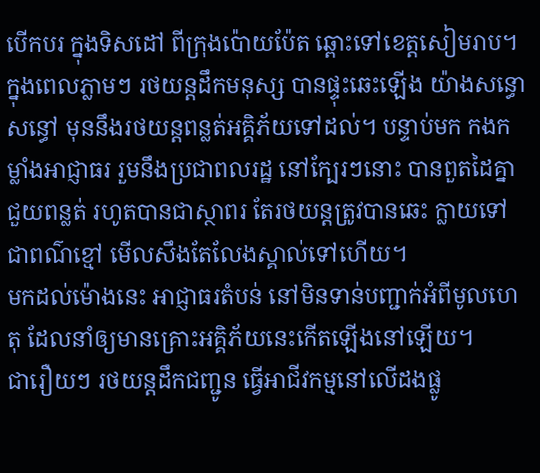បើកបរ ក្នុងទិសដៅ ពីក្រុងប៉ោយប៉ែត ឆ្ពោះទៅខេត្តសៀមរាប។ ក្នុងពេលភ្លាមៗ រថយន្ដដឹកមនុស្ស បានផ្ទុះឆេះឡើង យ៉ាងសន្ធោសន្ធៅ មុននឹងរថយន្ដពន្លត់អគ្គិភ័យទៅដល់។ បន្ទាប់មក កងកម្លាំងអាជ្ញាធរ រួមនឹងប្រជាពលរដ្ឋ នៅក្បែរៗនោះ បានពួតដៃគ្នាជួយពន្លត់ រហូតបានជាស្ថាពរ តែរថយន្ដត្រូវបានឆេះ ក្លាយទៅជាពណ៌ខ្មៅ មើលសឹងតែលែងស្គាល់ទៅហើយ។
មកដល់ម៉ោងនេះ អាជ្ញាធរតំបន់ នៅមិនទាន់បញ្ជាក់អំពីមូលហេតុ ដែលនាំឲ្យមានគ្រោះអគ្គិភ័យនេះកើតឡើងនៅឡើយ។
ជារឿយៗ រថយន្ដដឹកជញ្ជូន ធ្វើអាជីវកម្មនៅលើដងផ្លូ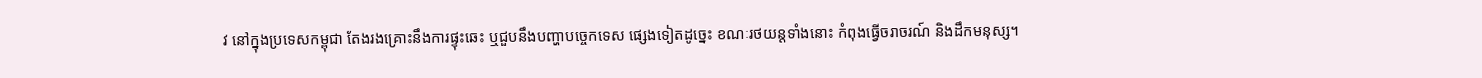វ នៅក្នុងប្រទេសកម្ពុជា តែងរងគ្រោះនឹងការផ្ទុះឆេះ ឬជួបនឹងបញ្ហាបច្ចេកទេស ផ្សេងទៀតដូច្នេះ ខណៈរថយន្ដទាំងនោះ កំពុងធ្វើចរាចរណ៍ និងដឹកមនុស្ស។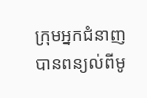ក្រុមអ្នកជំនាញ បានពន្យល់ពីមូ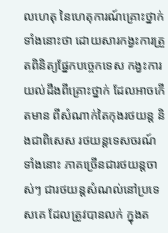លហេតុ នៃហេតុការណ៍គ្រោះថ្នាក់ទាំងនោះថា ដោយសារកង្វះការត្រួតពិនិត្យផ្នែកបច្ចេកទេស កង្វះការយល់ដឹងពីគ្រោះថ្នាក់ ដែលអាចកើតមាន ពីសំណាក់តៃកុងរថយន្ដ និងជាពិសេស រថយន្ដទេសចរណ៍ទាំងនោះ ភាគច្រើនជារថយន្ដចាស់ៗ ជារថយន្ដសំណល់នៅប្រទេសគេ ដែលត្រូវបានលក់ ក្នុងត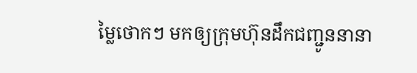ម្លៃថោកៗ មកឲ្យក្រុមហ៊ុនដឹកជញ្ជូននានា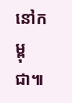នៅកម្ពុជា៕